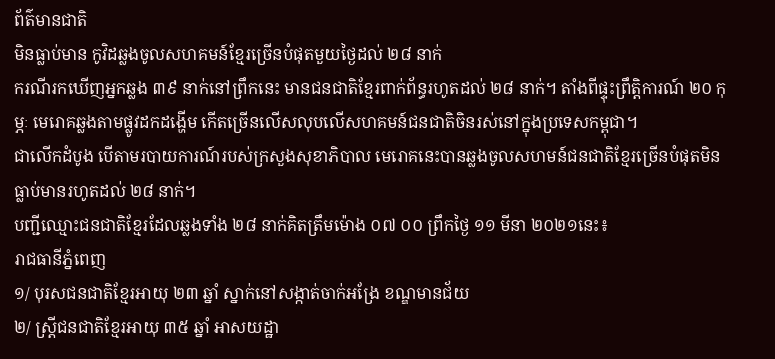ព័ត៌មានជាតិ
មិនធ្លាប់មាន កូវិដឆ្លងចូលសហគមន៍ខ្មែរច្រើនបំផុតមួយថ្ងៃដល់ ២៨ នាក់
ករណីរកឃើញអ្នកឆ្លង ៣៩ នាក់នៅព្រឹកនេះ មានជនជាតិខ្មែរពាក់ព័ន្ធរហូតដល់ ២៨ នាក់។ តាំងពីផ្ទុះព្រឹត្តិការណ៍ ២០ កុម្ភៈ មេរោគឆ្លងតាមផ្លូវដកដង្ហើម កើតច្រើនលើសលុបលើសហគមន៍ជនជាតិចិនរស់នៅក្នុងប្រទេសកម្ពុជា។
ជាលើកដំបូង បើតាមរបាយការណ៍របស់ក្រសួងសុខាភិបាល មេរោគនេះបានឆ្លងចូលសហមន៍ជនជាតិខ្មែរច្រើនបំផុតមិនធ្លាប់មានរហូតដល់ ២៨ នាក់។
បញ្ជីឈ្មោះជនជាតិខ្មែរដែលឆ្លងទាំង ២៨ នាក់គិតត្រឹមម៉ោង ០៧ ០០ ព្រឹកថ្ងៃ ១១ មីនា ២០២១នេះ៖
រាជធានីភ្នំពេញ
១/ បុរសជនជាតិខ្មែរអាយុ ២៣ ឆ្នាំ ស្នាក់នៅសង្កាត់ចាក់អង្រែ ខណ្ឌមានជ័យ
២/ ស្រ្តីជនជាតិខ្មែរអាយុ ៣៥ ឆ្នាំ អាសយដ្ឋា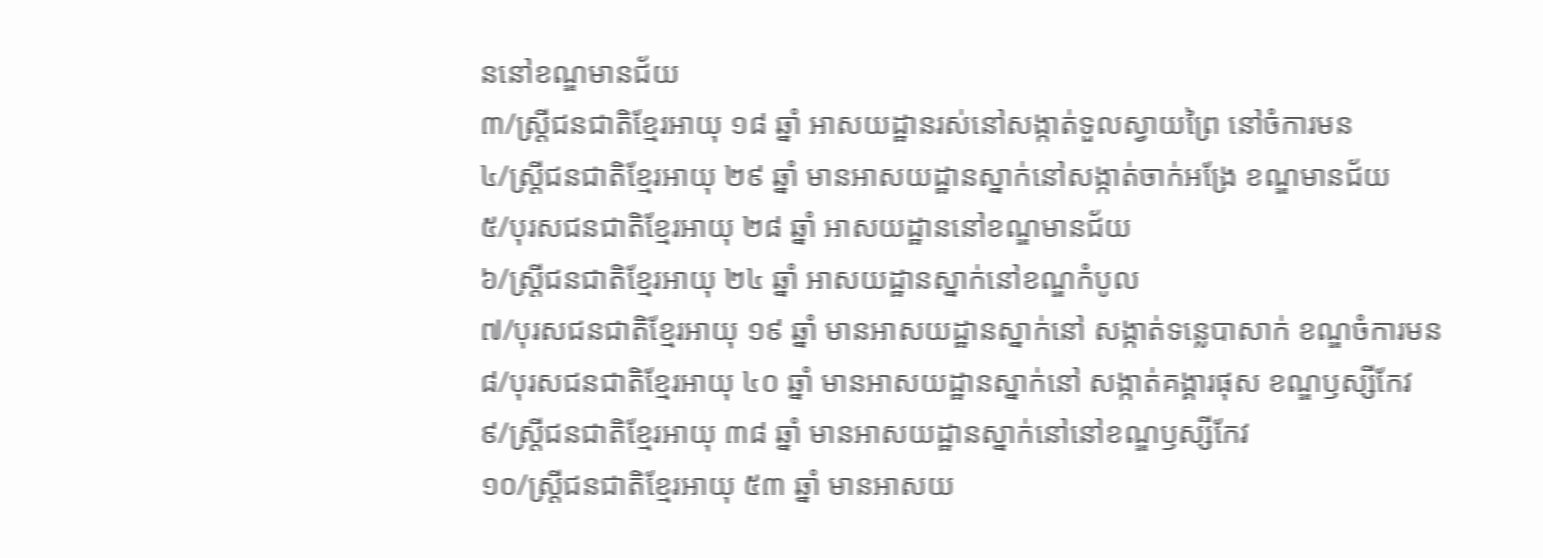ននៅខណ្ឌមានជ័យ
៣/ស្រ្តីជនជាតិខ្មែរអាយុ ១៨ ឆ្នាំ អាសយដ្ឋានរស់នៅសង្កាត់ទួលស្វាយព្រៃ នៅចំការមន
៤/ស្រ្តីជនជាតិខ្មែរអាយុ ២៩ ឆ្នាំ មានអាសយដ្ឋានស្នាក់នៅសង្កាត់ចាក់អង្រែ ខណ្ឌមានជ័យ
៥/បុរសជនជាតិខ្មែរអាយុ ២៨ ឆ្នាំ អាសយដ្ឋាននៅខណ្ឌមានជ័យ
៦/ស្រ្តីជនជាតិខ្មែរអាយុ ២៤ ឆ្នាំ អាសយដ្ឋានស្នាក់នៅខណ្ឌកំបូល
៧/បុរសជនជាតិខ្មែរអាយុ ១៩ ឆ្នាំ មានអាសយដ្ឋានស្នាក់នៅ សង្កាត់ទន្លេបាសាក់ ខណ្ឌចំការមន
៨/បុរសជនជាតិខ្មែរអាយុ ៤០ ឆ្នាំ មានអាសយដ្ឋានស្នាក់នៅ សង្កាត់គង្គារផុស ខណ្ឌឫស្សីកែវ
៩/ស្រ្តីជនជាតិខ្មែរអាយុ ៣៨ ឆ្នាំ មានអាសយដ្ឋានស្នាក់នៅនៅខណ្ឌឫស្សីកែវ
១០/ស្រ្តីជនជាតិខ្មែរអាយុ ៥៣ ឆ្នាំ មានអាសយ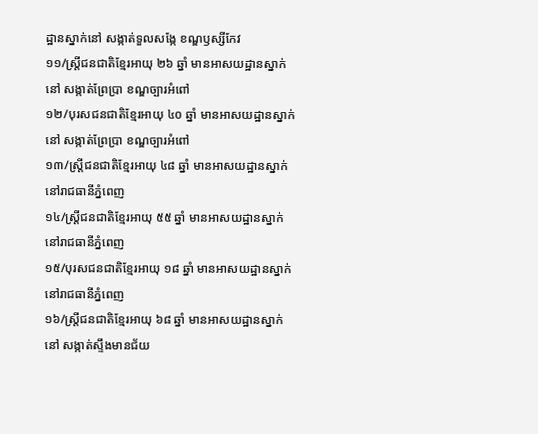ដ្ឋានស្នាក់នៅ សង្កាត់ទួលសង្កែ ខណ្ឌឫស្សីកែវ
១១/ស្រ្តីជនជាតិខ្មែរអាយុ ២៦ ឆ្នាំ មានអាសយដ្ឋានស្នាក់នៅ សង្កាត់ព្រែប្រា ខណ្ឌច្បារអំពៅ
១២/បុរសជនជាតិខ្មែរអាយុ ៤០ ឆ្នាំ មានអាសយដ្ឋានស្នាក់នៅ សង្កាត់ព្រែប្រា ខណ្ឌច្បារអំពៅ
១៣/ស្រ្តីជនជាតិខ្មែរអាយុ ៤៨ ឆ្នាំ មានអាសយដ្ឋានស្នាក់នៅរាជធានីភ្នំពេញ
១៤/ស្រ្តីជនជាតិខ្មែរអាយុ ៥៥ ឆ្នាំ មានអាសយដ្ឋានស្នាក់នៅរាជធានីភ្នំពេញ
១៥/បុរសជនជាតិខ្មែរអាយុ ១៨ ឆ្នាំ មានអាសយដ្ឋានស្នាក់នៅរាជធានីភ្នំពេញ
១៦/ស្រ្តីជនជាតិខ្មែរអាយុ ៦៨ ឆ្នាំ មានអាសយដ្ឋានស្នាក់នៅ សង្កាត់ស្ទឹងមានជ័យ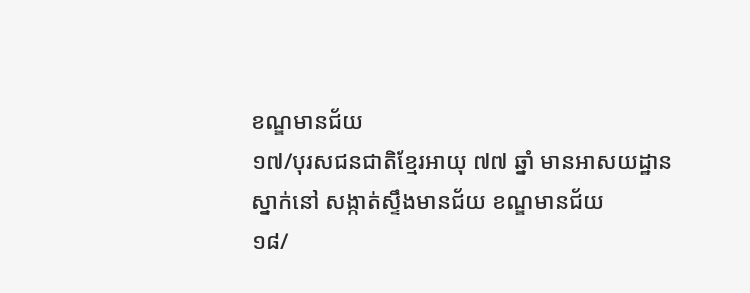ខណ្ឌមានជ័យ
១៧/បុរសជនជាតិខ្មែរអាយុ ៧៧ ឆ្នាំ មានអាសយដ្ឋានស្នាក់នៅ សង្កាត់ស្ទឹងមានជ័យ ខណ្ឌមានជ័យ
១៨/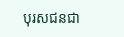បុរសជនជា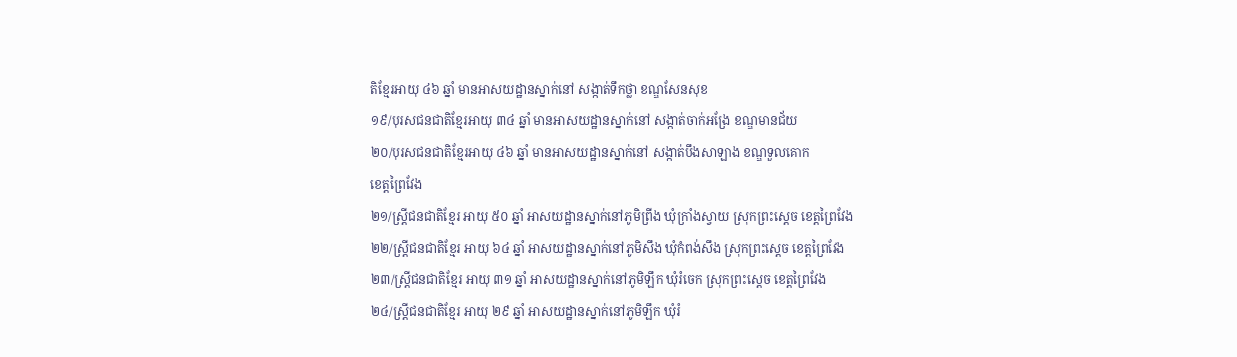តិខ្មែរអាយុ ៤៦ ឆ្នាំ មានអាសយដ្ឋានស្នាក់នៅ សង្កាត់ទឹកថ្លា ខណ្ឌសែនសុខ
១៩/បុរសជនជាតិខ្មែរអាយុ ៣៤ ឆ្នាំ មានអាសយដ្ឋានស្នាក់នៅ សង្កាត់ចាក់អង្រែ ខណ្ឌមានជ័យ
២០/បុរសជនជាតិខ្មែរអាយុ ៤៦ ឆ្នាំ មានអាសយដ្ឋានស្នាក់នៅ សង្កាត់បឹងសាឡាង ខណ្ឌទួលគោក
ខេត្តព្រៃវែង
២១/ស្រ្តីជនជាតិខ្មែរ អាយុ ៥០ ឆ្នាំ អាសយដ្ឋានស្នាក់នៅភូមិព្រីង ឃុំក្រាំងស្វាយ ស្រុកព្រះស្តេច ខេត្តព្រៃវែង
២២/ស្រ្តីជនជាតិខ្មែរ អាយុ ៦៤ ឆ្នាំ អាសយដ្ឋានស្នាក់នៅភូមិសឹង ឃុំកំពង់សឹង ស្រុកព្រះស្តេច ខេត្តព្រៃវែង
២៣/ស្រ្តីជនជាតិខ្មែរ អាយុ ៣១ ឆ្នាំ អាសយដ្ឋានស្នាក់នៅភូមិឡឹក ឃុំរំចេក ស្រុកព្រះស្តេច ខេត្តព្រៃវែង
២៤/ស្រ្តីជនជាតិខ្មែរ អាយុ ២៩ ឆ្នាំ អាសយដ្ឋានស្នាក់នៅភូមិឡឹក ឃុំរំ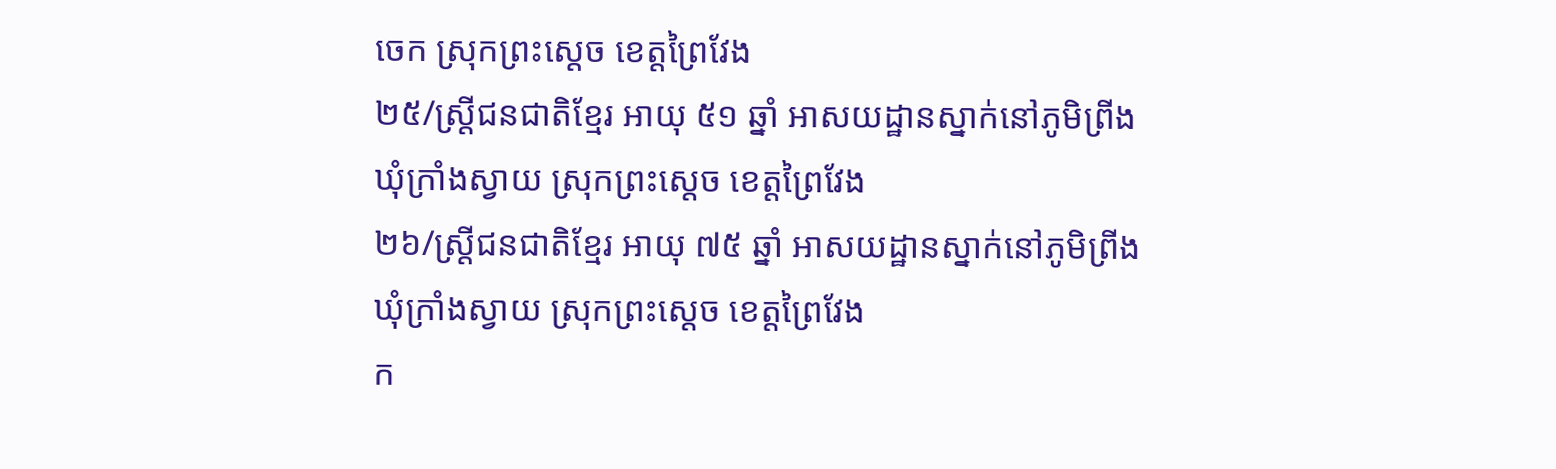ចេក ស្រុកព្រះស្តេច ខេត្តព្រៃវែង
២៥/ស្រ្តីជនជាតិខ្មែរ អាយុ ៥១ ឆ្នាំ អាសយដ្ឋានស្នាក់នៅភូមិព្រីង ឃុំក្រាំងស្វាយ ស្រុកព្រះស្តេច ខេត្តព្រៃវែង
២៦/ស្រ្តីជនជាតិខ្មែរ អាយុ ៧៥ ឆ្នាំ អាសយដ្ឋានស្នាក់នៅភូមិព្រីង ឃុំក្រាំងស្វាយ ស្រុកព្រះស្តេច ខេត្តព្រៃវែង
ក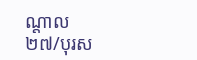ណ្តាល
២៧/បុរស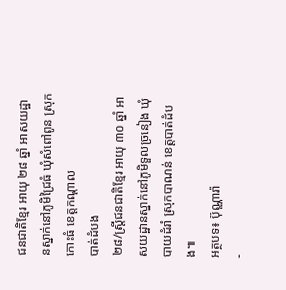ជនជាតិខ្មែរ អាយុ ២៨ ឆ្នាំ អាសយដ្ឋានស្នាក់នៅភូមិជ្រៃធំ ឃុំសំពៅពូន ស្រុកកោះធំ ខេត្តកណ្តាល
បាត់ដំបង
២៨/ស្រ្តីជនជាតិខ្មែរ អាយុ ៣០ ឆ្នាំ អាសយដ្ឋានស្នាក់នៅភូមិទួលច្រនៀង ឃុំបាយដំរាំ ស្រុកបាណន់ ខេត្តបាត់ដំបង៕
អត្ថបទ៖ ប៊ុណ្ណារ៉ា
-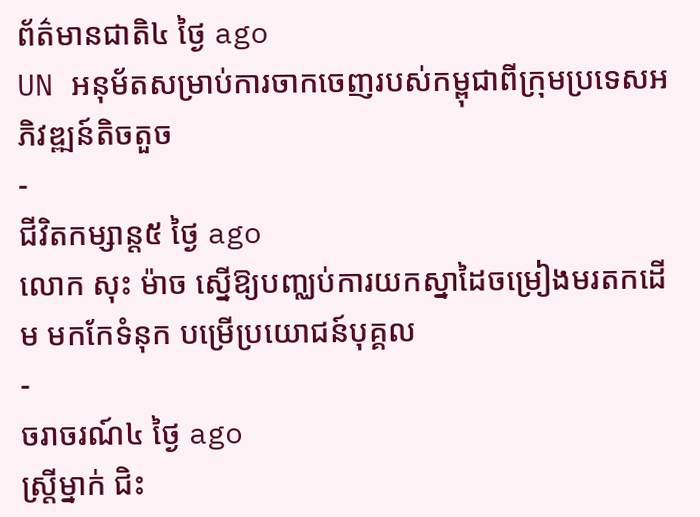ព័ត៌មានជាតិ៤ ថ្ងៃ ago
UN អនុម័តសម្រាប់ការចាកចេញរបស់កម្ពុជាពីក្រុមប្រទេសអភិវឌ្ឍន៍តិចតួច
-
ជីវិតកម្សាន្ដ៥ ថ្ងៃ ago
លោក សុះ ម៉ាច ស្នើឱ្យបញ្ឈប់ការយកស្នាដៃចម្រៀងមរតកដើម មកកែទំនុក បម្រើប្រយោជន៍បុគ្គល
-
ចរាចរណ៍៤ ថ្ងៃ ago
ស្ត្រីម្នាក់ ជិះ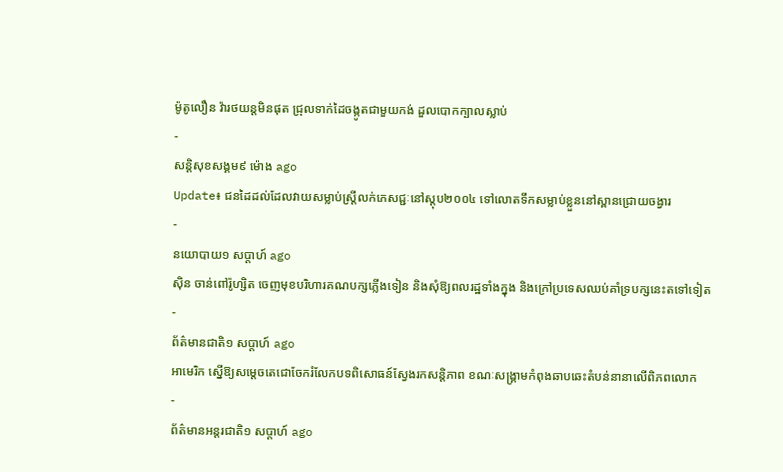ម៉ូតូលឿន វ៉ារថយន្តមិនផុត ជ្រុលទាក់ដៃចង្កូតជាមួយកង់ ដួលបោកក្បាលស្លាប់
-
សន្តិសុខសង្គម៩ ម៉ោង ago
Update៖ ជនដៃដល់ដែលវាយសម្លាប់ស្ត្រីលក់ភេសជ្ជៈនៅស្តុប២០០៤ ទៅលោតទឹកសម្លាប់ខ្លួននៅស្ពានជ្រោយចង្វារ
-
នយោបាយ១ សប្តាហ៍ ago
ស៊ិន ចាន់ពៅរ៉ូហ្សិត ចេញមុខបរិហារគណបក្សភ្លើងទៀន និងសុំឱ្យពលរដ្ឋទាំងក្នុង និងក្រៅប្រទេសឈប់គាំទ្របក្សនេះតទៅទៀត
-
ព័ត៌មានជាតិ១ សប្តាហ៍ ago
អាមេរិក ស្នើឱ្យសម្ដេចតេជោចែករំលែកបទពិសោធន៍ស្វែងរកសន្តិភាព ខណៈសង្រ្គាមកំពុងឆាបឆេះតំបន់នានាលើពិភពលោក
-
ព័ត៌មានអន្ដរជាតិ១ សប្តាហ៍ ago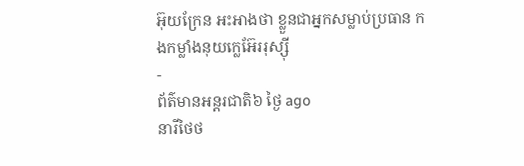អ៊ុយក្រែន អះអាងថា ខ្លួនជាអ្នកសម្លាប់ប្រធាន កងកម្លាំងនុយក្លេអ៊ែររុស្ស៊ី
-
ព័ត៌មានអន្ដរជាតិ៦ ថ្ងៃ ago
នារីថៃថ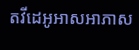តវីដេអូអាសអាភាស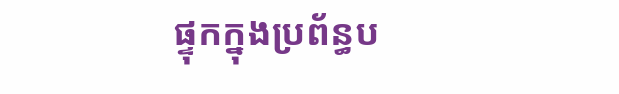ផ្ទុកក្នុងប្រព័ន្ធប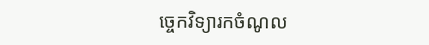ច្ចេកវិទ្យារកចំណូល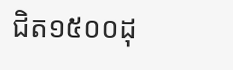ជិត១៥០០ដុ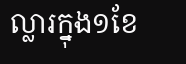ល្លារក្នុង១ខែ